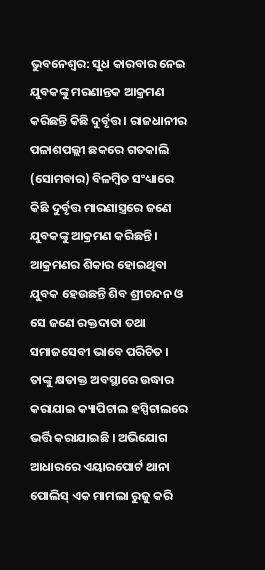ଭୁବନେଶ୍ୱର: ସୁଧ କାରବାର ନେଇ ଯୁବକଙ୍କୁ ମରଣାନ୍ତକ ଆକ୍ରମଣ କରିଛନ୍ତି କିଛି ଦୁର୍ବୃତ୍ତ । ରାଜଧାନୀର ପଳାଶପଲ୍ଲୀ ଛକରେ ଗତକାଲି (ସୋମବାର) ବିଳମ୍ବିତ ସଂଧ୍ୟାରେ କିଛି ଦୁର୍ବୃତ୍ତ ମାରଣାସ୍ତ୍ରରେ ଜଣେ ଯୁବକଙ୍କୁ ଆକ୍ରମଣ କରିଛନ୍ତି । ଆକ୍ରମଣର ଶିକାର ହୋଇଥିବା ଯୁବକ ହେଉଛନ୍ତି ଶିବ ଶ୍ରୀଚନ୍ଦନ ଓ ସେ ଜଣେ ରକ୍ତଦାତା ତଥା ସମାଜସେବୀ ଭାବେ ପରିଚିତ । ତାଙ୍କୁ କ୍ଷତାକ୍ତ ଅବସ୍ଥାରେ ଉଦ୍ଧାର କରାଯାଇ କ୍ୟାପିଟାଲ ହସ୍ପିଟାଲରେ ଭର୍ତ୍ତି କରାଯାଇଛି । ଅଭିଯୋଗ ଆଧାରରେ ଏୟାରପୋର୍ଟ ଥାନା ପୋଲିସ୍ ଏକ ମାମଲା ରୁଜୁ କରି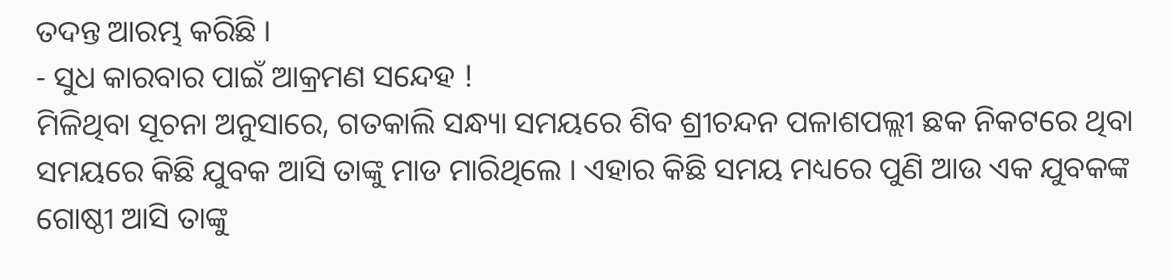ତଦନ୍ତ ଆରମ୍ଭ କରିଛି ।
- ସୁଧ କାରବାର ପାଇଁ ଆକ୍ରମଣ ସନ୍ଦେହ !
ମିଳିଥିବା ସୂଚନା ଅନୁସାରେ, ଗତକାଲି ସନ୍ଧ୍ୟା ସମୟରେ ଶିବ ଶ୍ରୀଚନ୍ଦନ ପଳାଶପଲ୍ଲୀ ଛକ ନିକଟରେ ଥିବା ସମୟରେ କିଛି ଯୁବକ ଆସି ତାଙ୍କୁ ମାଡ ମାରିଥିଲେ । ଏହାର କିଛି ସମୟ ମଧ୍ୟରେ ପୁଣି ଆଉ ଏକ ଯୁବକଙ୍କ ଗୋଷ୍ଠୀ ଆସି ତାଙ୍କୁ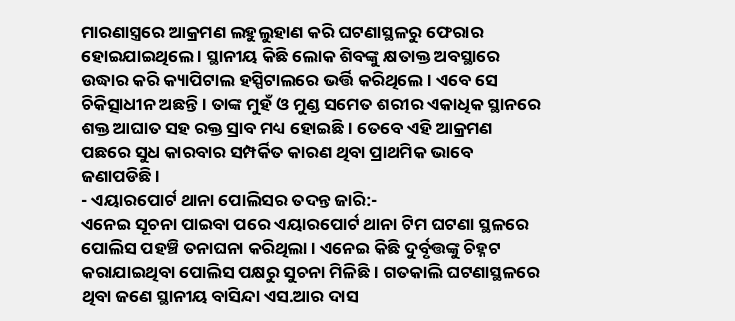ମାରଣାସ୍ତ୍ରରେ ଆକ୍ରମଣ ଲହୁଲୁହାଣ କରି ଘଟଣାସ୍ଥଳରୁ ଫେରାର ହୋଇଯାଇଥିଲେ । ସ୍ଥାନୀୟ କିଛି ଲୋକ ଶିବଙ୍କୁ କ୍ଷତାକ୍ତ ଅବସ୍ଥାରେ ଉଦ୍ଧାର କରି କ୍ୟାପିଟାଲ ହସ୍ପିଟାଲରେ ଭର୍ତ୍ତି କରିଥିଲେ । ଏବେ ସେ ଚିକିତ୍ସାଧୀନ ଅଛନ୍ତି । ତାଙ୍କ ମୁହଁ ଓ ମୁଣ୍ଡ ସମେତ ଶରୀର ଏକାଧିକ ସ୍ଥାନରେ ଶକ୍ତ ଆଘାତ ସହ ରକ୍ତ ସ୍ରାବ ମଧ୍ୟ ହୋଇଛି । ତେବେ ଏହି ଆକ୍ରମଣ ପଛରେ ସୁଧ କାରବାର ସମ୍ପର୍କିତ କାରଣ ଥିବା ପ୍ରାଥମିକ ଭାବେ ଜଣାପଡିଛି ।
- ଏୟାରପୋର୍ଟ ଥାନା ପୋଲିସର ତଦନ୍ତ ଜାରି:-
ଏନେଇ ସୂଚନା ପାଇବା ପରେ ଏୟାରପୋର୍ଟ ଥାନା ଟିମ ଘଟଣା ସ୍ଥଳରେ ପୋଲିସ ପହଞ୍ଚି ତନାଘନା କରିଥିଲା । ଏନେଇ କିଛି ଦୁର୍ବୃତ୍ତଙ୍କୁ ଚିହ୍ନଟ କରାଯାଇଥିବା ପୋଲିସ ପକ୍ଷରୁ ସୁଚନା ମିଳିଛି । ଗତକାଲି ଘଟଣାସ୍ଥଳରେ ଥିବା ଜଣେ ସ୍ଥାନୀୟ ବାସିନ୍ଦା ଏସ.ଆର ଦାସ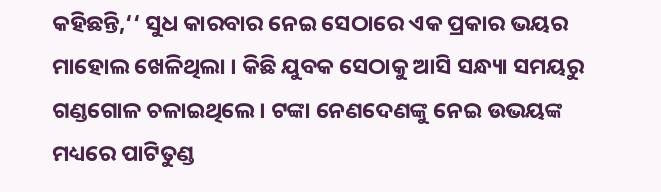କହିଛନ୍ତି,‘‘ ସୁଧ କାରବାର ନେଇ ସେଠାରେ ଏକ ପ୍ରକାର ଭୟର ମାହୋଲ ଖେଳିଥିଲା । କିଛି ଯୁବକ ସେଠାକୁ ଆସି ସନ୍ଧ୍ୟା ସମୟରୁ ଗଣ୍ଡଗୋଳ ଚଳାଇଥିଲେ । ଟଙ୍କା ନେଣଦେଣଙ୍କୁ ନେଇ ଉଭୟଙ୍କ ମଧ୍ୟରେ ପାଟିତୁଣ୍ଡ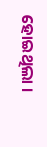ହୋଇଥିଲା ।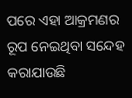ପରେ ଏହା ଆକ୍ରମଣର ରୂପ ନେଇଥିବା ସନ୍ଦେହ କରାଯାଉଛି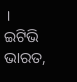।
ଇଟିଭି ଭାରତ,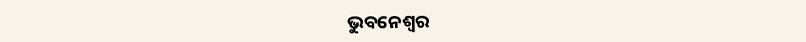ଭୁବନେଶ୍ୱର